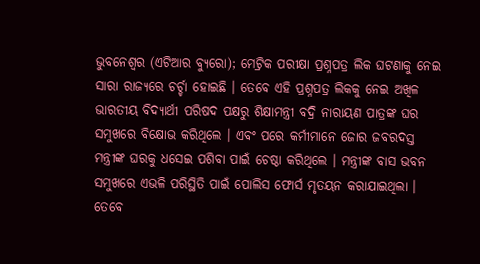ଭୁବନେଶ୍ୱର (ଏଟିଆର ବ୍ୟୁରୋ); ମେଟ୍ରିକ ପରୀକ୍ଷା ପ୍ରଶ୍ନପତ୍ର ଲିକ ଘଟଣାକୁ ନେଇ ସାରା ରାଜ୍ୟରେ ଚର୍ଚ୍ଚା ହୋଇଛି । ତେବେ ଏହି ପ୍ରଶ୍ନପତ୍ର ଲିକକୁ ନେଇ ଅଖିଳ ଭାରତୀୟ ବିଦ୍ୟାର୍ଥୀ ପରିଷଦ ପକ୍ଷରୁ ଶିକ୍ଷାମନ୍ତ୍ରୀ ବଦ୍ରି ନାରାୟଣ ପାତ୍ରଙ୍କ ଘର ସମୁଖରେ ବିକ୍ଷୋଭ କରିଥିଲେ । ଏବଂ ପରେ କର୍ମୀମାନେ ଜୋର ଜବରଦସ୍ତ ମନ୍ତ୍ରୀଙ୍କ ଘରକୁ ଧସେଇ ପଶିବା ପାଇଁ ଚେଷ୍ଠା କରିଥିଲେ । ମନ୍ତ୍ରୀଙ୍କ ବାସ ଭବନ ସମୁଖରେ ଏଭଳି ପରିସ୍ଥିତି ପାଇଁ ପୋଲିସ ଫୋର୍ସ ମୃତୟନ କରାଯାଇଥିଲା । ତେବେ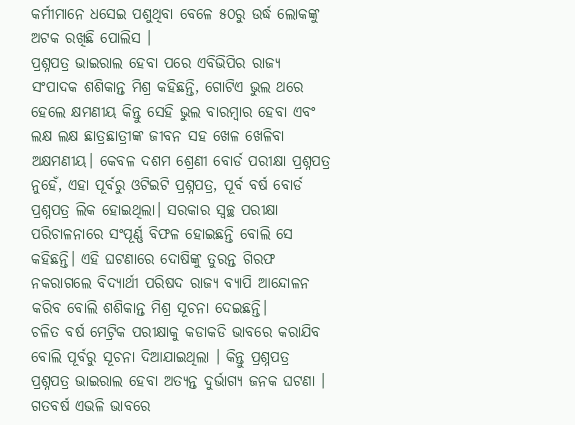କର୍ମୀମାନେ ଧସେଇ ପଶୁଥିବା ବେଳେ ୫୦ରୁ ଉର୍ଦ୍ଧ ଲୋକଙ୍କୁ ଅଟକ ରଖିଛି ପୋଲିସ ।
ପ୍ରଶ୍ନପତ୍ର ଭାଇରାଲ ହେବା ପରେ ଏବିଭିପିର ରାଜ୍ୟ ସଂପାଦକ ଶଶିକାନ୍ତ ମିଶ୍ର କହିଛନ୍ତି, ଗୋଟିଏ ଭୁଲ ଥରେ ହେଲେ କ୍ଷମଣୀୟ କିନ୍ତୁ ସେହି ଭୁଲ ବାରମ୍ବାର ହେବା ଏବଂ ଲକ୍ଷ ଲକ୍ଷ ଛାତ୍ରଛାତ୍ରୀଙ୍କ ଜୀବନ ସହ ଖେଳ ଖେଳିବା ଅକ୍ଷମଣୀୟ। କେବଳ ଦଶମ ଶ୍ରେଣୀ ବୋର୍ଡ ପରୀକ୍ଷା ପ୍ରଶ୍ନପତ୍ର ନୁହେଁ, ଏହା ପୂର୍ବରୁ ଓଟିଇଟି ପ୍ରଶ୍ନପତ୍ର, ପୂର୍ବ ବର୍ଷ ବୋର୍ଡ ପ୍ରଶ୍ନପତ୍ର ଲିକ ହୋଇଥିଲା। ସରକାର ସ୍ୱଚ୍ଛ ପରୀକ୍ଷା ପରିଚାଳନାରେ ସଂପୂର୍ଣ୍ଣ ବିଫଳ ହୋଇଛନ୍ତି ବୋଲି ସେ କହିଛନ୍ତି। ଏହି ଘଟଣାରେ ଦୋଷିଙ୍କୁ ତୁରନ୍ତ ଗିରଫ ନକରାଗଲେ ବିଦ୍ୟାର୍ଥୀ ପରିଷଦ ରାଜ୍ୟ ବ୍ୟାପି ଆନ୍ଦୋଳନ କରିବ ବୋଲି ଶଶିକାନ୍ତ ମିଶ୍ର ସୂଚନା ଦେଇଛନ୍ତି।
ଚଳିତ ବର୍ଷ ମେଟ୍ରିକ ପରୀକ୍ଷାକୁ କଡାକଡି ଭାବରେ କରାଯିବ ବୋଲି ପୂର୍ବରୁ ସୂଚନା ଦିଆଯାଇଥିଲା । କିନ୍ତୁ ପ୍ରଶ୍ନପତ୍ର ପ୍ରଶ୍ନପତ୍ର ଭାଇରାଲ ହେବା ଅତ୍ୟନ୍ତ ଦୁର୍ଭାଗ୍ୟ ଜନକ ଘଟଣା । ଗତବର୍ଷ ଏଭଳି ଭାବରେ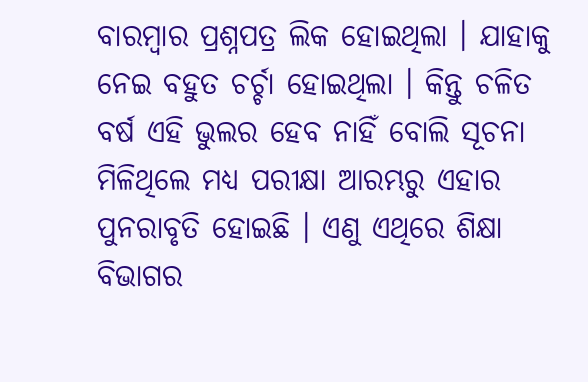ବାରମ୍ବାର ପ୍ରଶ୍ନପତ୍ର ଲିକ ହୋଇଥିଲା । ଯାହାକୁ ନେଇ ବହୁତ ଚର୍ଚ୍ଚା ହୋଇଥିଲା । କିନ୍ତୁ ଚଳିତ ବର୍ଷ ଏହି ଭୁଲର ହେବ ନାହିଁ ବୋଲି ସୂଚନା ମିଳିଥିଲେ ମଧ୍ୟ ପରୀକ୍ଷା ଆରମ୍ଭରୁ ଏହାର ପୁନରାବୃତି ହୋଇଛି । ଏଣୁ ଏଥିରେ ଶିକ୍ଷା ବିଭାଗର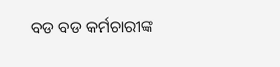ବଡ ବଡ କର୍ମଚାରୀଙ୍କ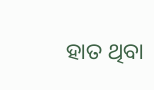ହାତ ଥିବା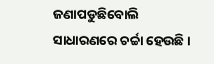ଜଣାପଡୁଛିବୋଲି ସାଧାରଣରେ ଚର୍ଚ୍ଚା ହେଉଛି ।